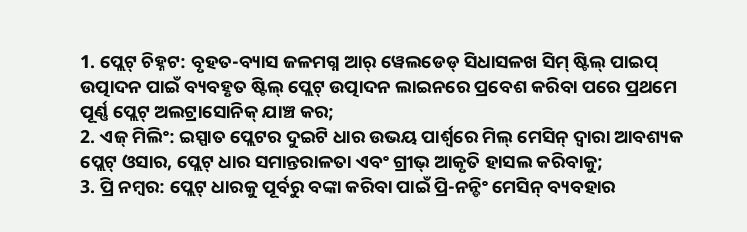1. ପ୍ଲେଟ୍ ଚିହ୍ନଟ: ବୃହତ-ବ୍ୟାସ ଜଳମଗ୍ନ ଆର୍ ୱେଲଡେଡ୍ ସିଧାସଳଖ ସିମ୍ ଷ୍ଟିଲ୍ ପାଇପ୍ ଉତ୍ପାଦନ ପାଇଁ ବ୍ୟବହୃତ ଷ୍ଟିଲ୍ ପ୍ଲେଟ୍ ଉତ୍ପାଦନ ଲାଇନରେ ପ୍ରବେଶ କରିବା ପରେ ପ୍ରଥମେ ପୂର୍ଣ୍ଣ ପ୍ଲେଟ୍ ଅଲଟ୍ରାସୋନିକ୍ ଯାଞ୍ଚ କର;
2. ଏଜ୍ ମିଲିଂ: ଇସ୍ପାତ ପ୍ଲେଟର ଦୁଇଟି ଧାର ଉଭୟ ପାର୍ଶ୍ୱରେ ମିଲ୍ ମେସିନ୍ ଦ୍ୱାରା ଆବଶ୍ୟକ ପ୍ଲେଟ୍ ଓସାର, ପ୍ଲେଟ୍ ଧାର ସମାନ୍ତରାଳତା ଏବଂ ଗ୍ରୀଭ୍ ଆକୃତି ହାସଲ କରିବାକୁ;
3. ପ୍ରି ନମ୍ୱର: ପ୍ଲେଟ୍ ଧାରକୁ ପୂର୍ବରୁ ବଙ୍କା କରିବା ପାଇଁ ପ୍ରି-ନନ୍ଡିଂ ମେସିନ୍ ବ୍ୟବହାର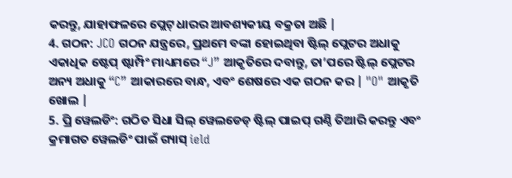କରନ୍ତୁ, ଯାହାଫଳରେ ପ୍ଲେଟ୍ ଧାରର ଆବଶ୍ୟକୀୟ ବକ୍ରତା ଅଛି |
4. ଗଠନ: JCO ଗଠନ ଯନ୍ତ୍ରରେ, ପ୍ରଥମେ ବଙ୍କା ହୋଇଥିବା ଷ୍ଟିଲ୍ ପ୍ଲେଟର ଅଧାକୁ ଏକାଧିକ ଷ୍ଟେପ୍ ଷ୍ଟାମ୍ପିଂ ମାଧ୍ୟମରେ “J” ଆକୃତିରେ ଦବାନ୍ତୁ, ତା’ପରେ ଷ୍ଟିଲ୍ ପ୍ଲେଟର ଅନ୍ୟ ଅଧାକୁ “C” ଆକାରରେ ବାନ୍ଧ, ଏବଂ ଶେଷରେ ଏକ ଗଠନ କର | "O" ଆକୃତି ଖୋଲ |
5. ପ୍ରି ୱେଲଡିଂ: ଗଠିତ ସିଧା ସିଲ୍ ୱେଲଡେଡ୍ ଷ୍ଟିଲ୍ ପାଇପ୍ ଗଣ୍ଠି ତିଆରି କରନ୍ତୁ ଏବଂ କ୍ରମାଗତ ୱେଲଡିଂ ପାଇଁ ଗ୍ୟାସ୍ ield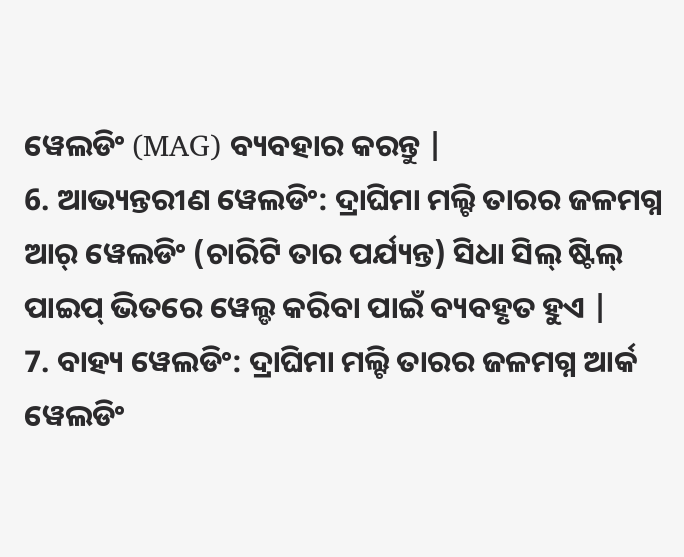ୱେଲଡିଂ (MAG) ବ୍ୟବହାର କରନ୍ତୁ |
6. ଆଭ୍ୟନ୍ତରୀଣ ୱେଲଡିଂ: ଦ୍ରାଘିମା ମଲ୍ଟି ତାରର ଜଳମଗ୍ନ ଆର୍ ୱେଲଡିଂ (ଚାରିଟି ତାର ପର୍ଯ୍ୟନ୍ତ) ସିଧା ସିଲ୍ ଷ୍ଟିଲ୍ ପାଇପ୍ ଭିତରେ ୱେଲ୍ଡ କରିବା ପାଇଁ ବ୍ୟବହୃତ ହୁଏ |
7. ବାହ୍ୟ ୱେଲଡିଂ: ଦ୍ରାଘିମା ମଲ୍ଟି ତାରର ଜଳମଗ୍ନ ଆର୍କ ୱେଲଡିଂ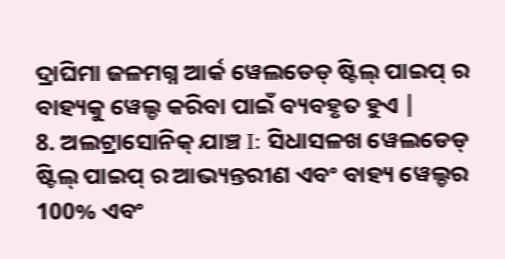ଦ୍ରାଘିମା ଜଳମଗ୍ନ ଆର୍କ ୱେଲଡେଡ୍ ଷ୍ଟିଲ୍ ପାଇପ୍ ର ବାହ୍ୟକୁ ୱେଲ୍ଡ କରିବା ପାଇଁ ବ୍ୟବହୃତ ହୁଏ |
8. ଅଲଟ୍ରାସୋନିକ୍ ଯାଞ୍ଚ I: ସିଧାସଳଖ ୱେଲଡେଡ୍ ଷ୍ଟିଲ୍ ପାଇପ୍ ର ଆଭ୍ୟନ୍ତରୀଣ ଏବଂ ବାହ୍ୟ ୱେଲ୍ଡର 100% ଏବଂ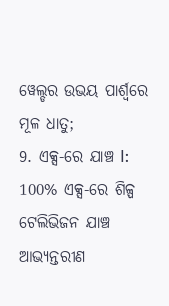ୱେଲ୍ଡର ଉଭୟ ପାର୍ଶ୍ୱରେ ମୂଳ ଧାତୁ;
9. ଏକ୍ସ-ରେ ଯାଞ୍ଚ I: 100% ଏକ୍ସ-ରେ ଶିଳ୍ପ ଟେଲିଭିଜନ ଯାଞ୍ଚ ଆଭ୍ୟନ୍ତରୀଣ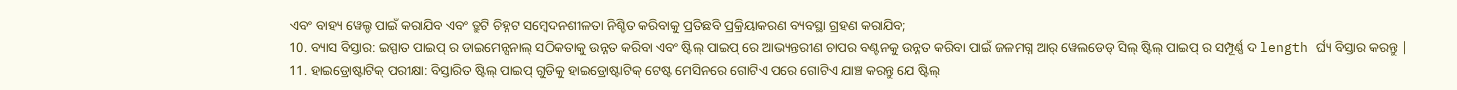ଏବଂ ବାହ୍ୟ ୱେଲ୍ଡ ପାଇଁ କରାଯିବ ଏବଂ ତ୍ରୁଟି ଚିହ୍ନଟ ସମ୍ବେଦନଶୀଳତା ନିଶ୍ଚିତ କରିବାକୁ ପ୍ରତିଛବି ପ୍ରକ୍ରିୟାକରଣ ବ୍ୟବସ୍ଥା ଗ୍ରହଣ କରାଯିବ;
10. ବ୍ୟାସ ବିସ୍ତାର: ଇସ୍ପାତ ପାଇପ୍ ର ଡାଇମେନ୍ସନାଲ୍ ସଠିକତାକୁ ଉନ୍ନତ କରିବା ଏବଂ ଷ୍ଟିଲ୍ ପାଇପ୍ ରେ ଆଭ୍ୟନ୍ତରୀଣ ଚାପର ବଣ୍ଟନକୁ ଉନ୍ନତ କରିବା ପାଇଁ ଜଳମଗ୍ନ ଆର୍ ୱେଲଡେଡ୍ ସିଲ୍ ଷ୍ଟିଲ୍ ପାଇପ୍ ର ସମ୍ପୂର୍ଣ୍ଣ ଦ length ର୍ଘ୍ୟ ବିସ୍ତାର କରନ୍ତୁ |
11. ହାଇଡ୍ରୋଷ୍ଟାଟିକ୍ ପରୀକ୍ଷା: ବିସ୍ତାରିତ ଷ୍ଟିଲ୍ ପାଇପ୍ ଗୁଡିକୁ ହାଇଡ୍ରୋଷ୍ଟାଟିକ୍ ଟେଷ୍ଟ ମେସିନରେ ଗୋଟିଏ ପରେ ଗୋଟିଏ ଯାଞ୍ଚ କରନ୍ତୁ ଯେ ଷ୍ଟିଲ୍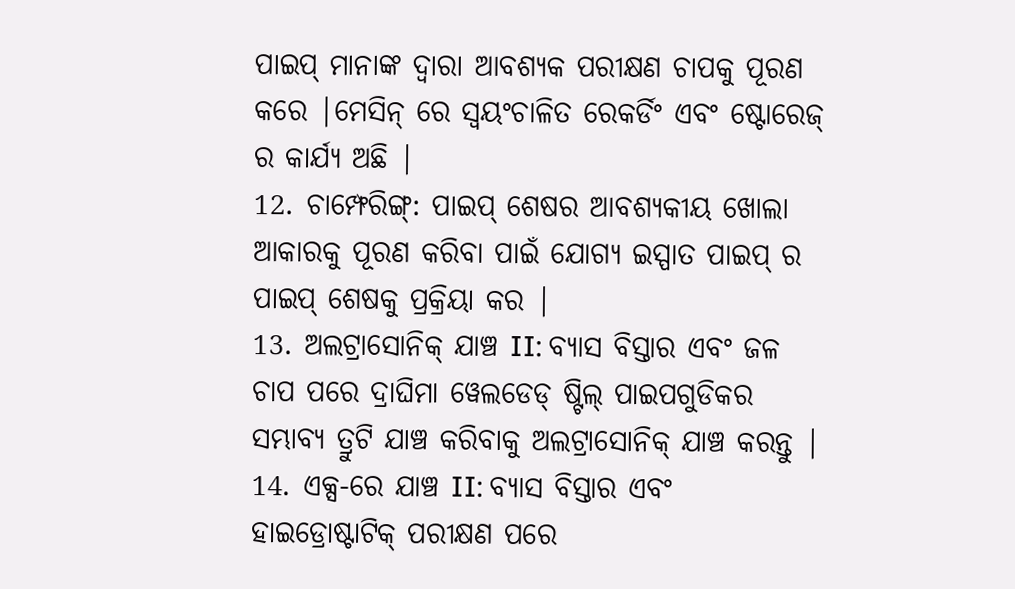ପାଇପ୍ ମାନାଙ୍କ ଦ୍ୱାରା ଆବଶ୍ୟକ ପରୀକ୍ଷଣ ଚାପକୁ ପୂରଣ କରେ |ମେସିନ୍ ରେ ସ୍ୱୟଂଚାଳିତ ରେକର୍ଡିଂ ଏବଂ ଷ୍ଟୋରେଜ୍ ର କାର୍ଯ୍ୟ ଅଛି |
12. ଚାମ୍ଫେରିଙ୍ଗ୍: ପାଇପ୍ ଶେଷର ଆବଶ୍ୟକୀୟ ଖୋଲା ଆକାରକୁ ପୂରଣ କରିବା ପାଇଁ ଯୋଗ୍ୟ ଇସ୍ପାତ ପାଇପ୍ ର ପାଇପ୍ ଶେଷକୁ ପ୍ରକ୍ରିୟା କର |
13. ଅଲଟ୍ରାସୋନିକ୍ ଯାଞ୍ଚ II: ବ୍ୟାସ ବିସ୍ତାର ଏବଂ ଜଳ ଚାପ ପରେ ଦ୍ରାଘିମା ୱେଲଡେଡ୍ ଷ୍ଟିଲ୍ ପାଇପଗୁଡିକର ସମ୍ଭାବ୍ୟ ତ୍ରୁଟି ଯାଞ୍ଚ କରିବାକୁ ଅଲଟ୍ରାସୋନିକ୍ ଯାଞ୍ଚ କରନ୍ତୁ |
14. ଏକ୍ସ-ରେ ଯାଞ୍ଚ II: ବ୍ୟାସ ବିସ୍ତାର ଏବଂ ହାଇଡ୍ରୋଷ୍ଟାଟିକ୍ ପରୀକ୍ଷଣ ପରେ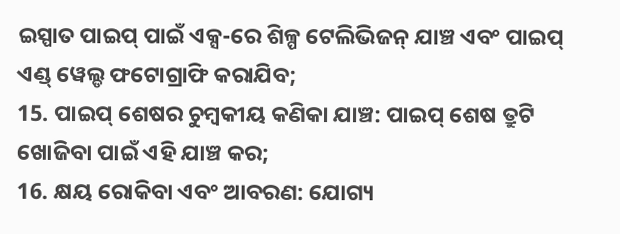ଇସ୍ପାତ ପାଇପ୍ ପାଇଁ ଏକ୍ସ-ରେ ଶିଳ୍ପ ଟେଲିଭିଜନ୍ ଯାଞ୍ଚ ଏବଂ ପାଇପ୍ ଏଣ୍ଡ୍ ୱେଲ୍ଡ ଫଟୋଗ୍ରାଫି କରାଯିବ;
15. ପାଇପ୍ ଶେଷର ଚୁମ୍ବକୀୟ କଣିକା ଯାଞ୍ଚ: ପାଇପ୍ ଶେଷ ତ୍ରୁଟି ଖୋଜିବା ପାଇଁ ଏହି ଯାଞ୍ଚ କର;
16. କ୍ଷୟ ରୋକିବା ଏବଂ ଆବରଣ: ଯୋଗ୍ୟ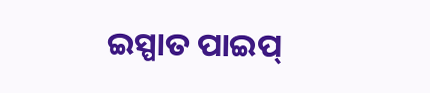ଇସ୍ପାତ ପାଇପ୍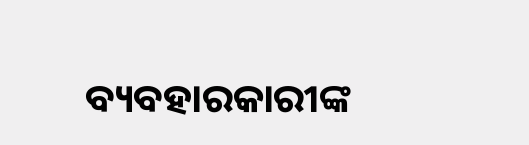ବ୍ୟବହାରକାରୀଙ୍କ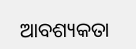ଆବଶ୍ୟକତା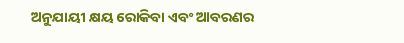ଅନୁଯାୟୀ କ୍ଷୟ ରୋକିବା ଏବଂ ଆବରଣର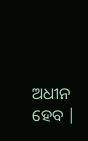ଅଧୀନ ହେବ |